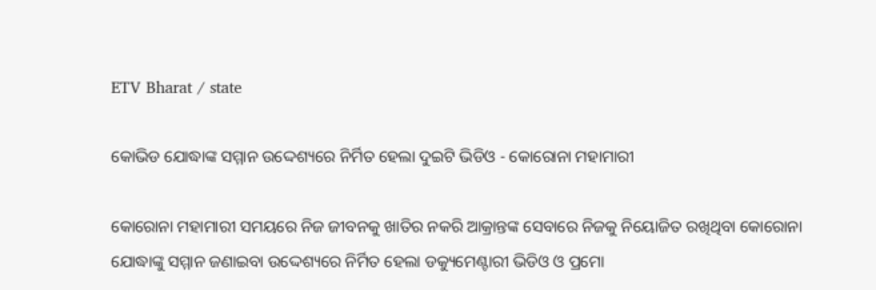ETV Bharat / state

କୋଭିଡ ଯୋଦ୍ଧାଙ୍କ ସମ୍ମାନ ଉଦ୍ଦେଶ୍ୟରେ ନିର୍ମିତ ହେଲା ଦୁଇଟି ଭିଡିଓ - କୋରୋନା ମହାମାରୀ

କୋରୋନା ମହାମାରୀ ସମୟରେ ନିଜ ଜୀବନକୁ ଖାତିର ନକରି ଆକ୍ରାନ୍ତଙ୍କ ସେବାରେ ନିଜକୁ ନିୟୋଜିତ ରଖିଥିବା କୋରୋନା ଯୋଦ୍ଧାଙ୍କୁ ସମ୍ମାନ ଜଣାଇବା ଉଦ୍ଦେଶ୍ୟରେ ନିର୍ମିତ ହେଲା ଡକ୍ୟୁମେଣ୍ଟାରୀ ଭିଡିଓ ଓ ପ୍ରମୋ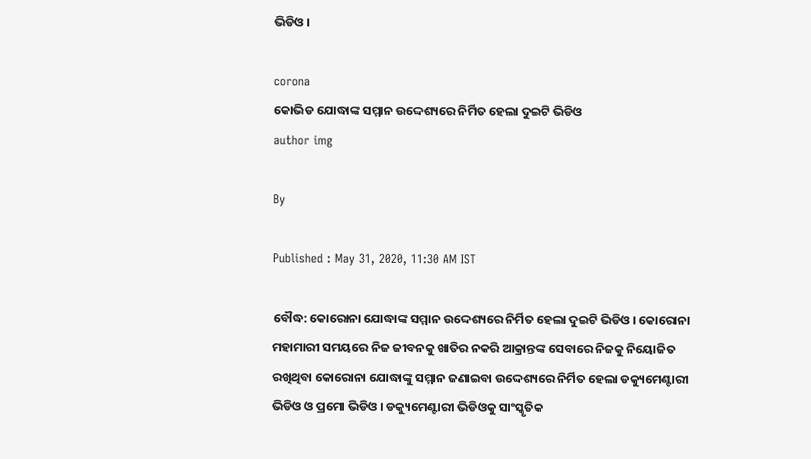ଭିଡିଓ ।

corona
କୋଭିଡ ଯୋଦ୍ଧାଙ୍କ ସମ୍ମାନ ଉଦ୍ଦେଶ୍ୟରେ ନିର୍ମିତ ହେଲା ଦୁଇଟି ଭିଡିଓ
author img

By

Published : May 31, 2020, 11:30 AM IST

ବୌଦ୍ଧ: କୋରୋନା ଯୋଦ୍ଧାଙ୍କ ସମ୍ମାନ ଉଦ୍ଦେଶ୍ୟରେ ନିର୍ମିତ ହେଲା ଦୁଇଟି ଭିଡିଓ । କୋରୋନା ମହାମାରୀ ସମୟରେ ନିଜ ଜୀବନକୁ ଖାତିର ନକରି ଆକ୍ରାନ୍ତଙ୍କ ସେବାରେ ନିଜକୁ ନିୟୋଜିତ ରଖିଥିବା କୋରୋନା ଯୋଦ୍ଧାଙ୍କୁ ସମ୍ମାନ ଜଣାଇବା ଉଦ୍ଦେଶ୍ୟରେ ନିର୍ମିତ ହେଲା ଡକ୍ୟୁମେଣ୍ଟାରୀ ଭିଡିଓ ଓ ପ୍ରମୋ ଭିଡିଓ । ଡକ୍ୟୁମେଣ୍ଟାରୀ ଭିଡିଓକୁ ସାଂସ୍କୃତିକ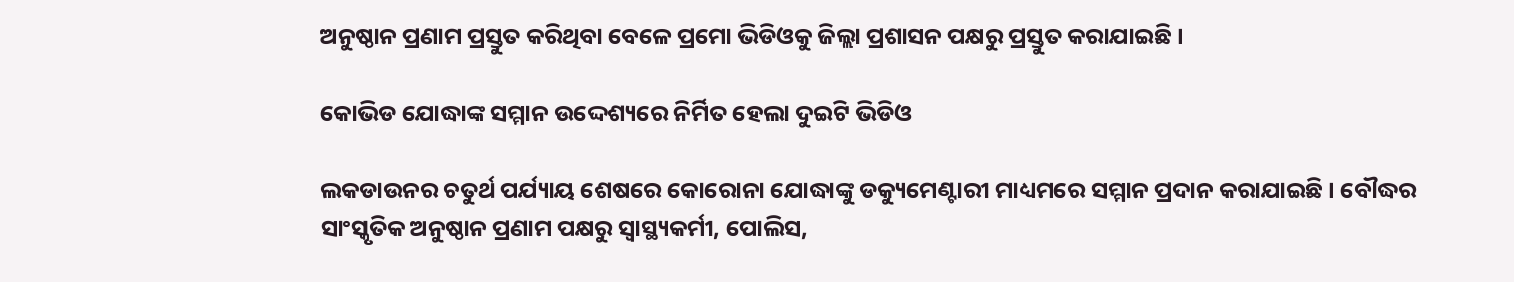ଅନୁଷ୍ଠାନ ପ୍ରଣାମ ପ୍ରସ୍ତୁତ କରିଥିବା ବେଳେ ପ୍ରମୋ ଭିଡିଓକୁ ଜିଲ୍ଲା ପ୍ରଶାସନ ପକ୍ଷରୁ ପ୍ରସ୍ତୁତ କରାଯାଇଛି ।

କୋଭିଡ ଯୋଦ୍ଧାଙ୍କ ସମ୍ମାନ ଉଦ୍ଦେଶ୍ୟରେ ନିର୍ମିତ ହେଲା ଦୁଇଟି ଭିଡିଓ

ଲକଡାଉନର ଚତୁର୍ଥ ପର୍ଯ୍ୟାୟ ଶେଷରେ କୋରୋନା ଯୋଦ୍ଧାଙ୍କୁ ଡକ୍ୟୁମେଣ୍ଟାରୀ ମାଧ୍ୟମରେ ସମ୍ମାନ ପ୍ରଦାନ କରାଯାଇଛି । ବୌଦ୍ଧର ସାଂସ୍କୃତିକ ଅନୁଷ୍ଠାନ ପ୍ରଣାମ ପକ୍ଷରୁ ସ୍ବାସ୍ଥ୍ୟକର୍ମୀ, ପୋଲିସ,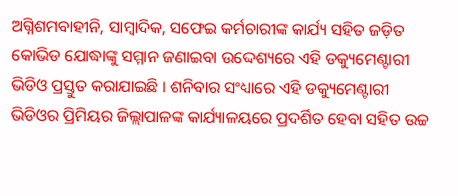ଅଗ୍ନିଶମବାହୀନି, ସାମ୍ବାଦିକ, ସଫେଇ କର୍ମଚାରୀଙ୍କ କାର୍ଯ୍ୟ ସହିତ ଜଡ଼ିତ କୋଭିଡ ଯୋଦ୍ଧାଙ୍କୁ ସମ୍ମାନ ଜଣାଇବା ଉଦ୍ଦେଶ୍ୟରେ ଏହି ଡକ୍ୟୁମେଣ୍ଟାରୀ ଭିଡିଓ ପ୍ରସ୍ତୁତ କରାଯାଇଛି । ଶନିବାର ସଂଧ୍ୟାରେ ଏହି ଡକ୍ୟୁମେଣ୍ଟାରୀ ଭିଡିଓର ପ୍ରିମିୟର ଜିଲ୍ଲାପାଳଙ୍କ କାର୍ଯ୍ୟାଳୟରେ ପ୍ରଦର୍ଶିତ ହେବା ସହିତ ଉଚ୍ଚ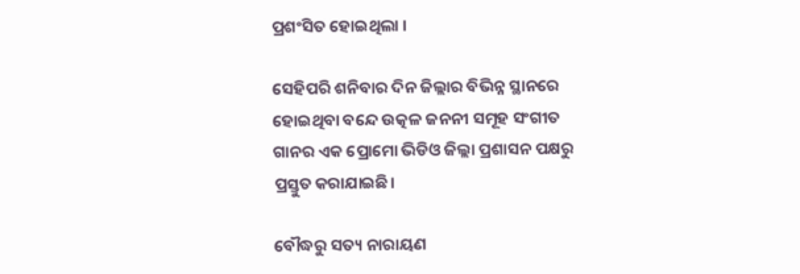ପ୍ରଶଂସିତ ହୋଇଥିଲା ।

ସେହିପରି ଶନିବାର ଦିନ ଜିଲ୍ଲାର ବିଭିନ୍ନ ସ୍ଥାନରେ ହୋଇଥିବା ବନ୍ଦେ ଉତ୍କଳ ଜନନୀ ସମୂହ ସଂଗୀତ ଗାନର ଏକ ପ୍ରୋମୋ ଭିଡିଓ ଜିଲ୍ଲା ପ୍ରଶାସନ ପକ୍ଷରୁ ପ୍ରସ୍ତୁତ କରାଯାଇଛି।

ବୌଦ୍ଧରୁ ସତ୍ୟ ନାରାୟଣ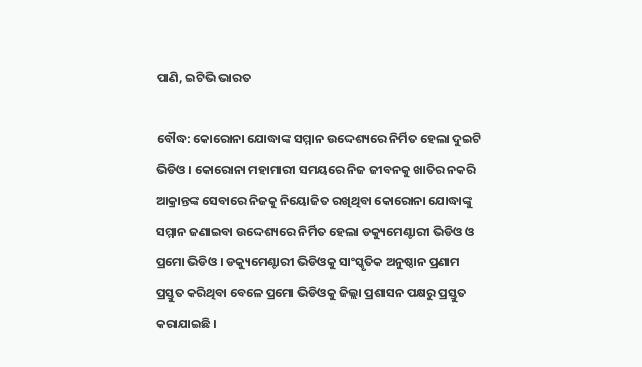ପାଣି, ଇଟିଭି ଭାରତ

ବୌଦ୍ଧ: କୋରୋନା ଯୋଦ୍ଧାଙ୍କ ସମ୍ମାନ ଉଦ୍ଦେଶ୍ୟରେ ନିର୍ମିତ ହେଲା ଦୁଇଟି ଭିଡିଓ । କୋରୋନା ମହାମାରୀ ସମୟରେ ନିଜ ଜୀବନକୁ ଖାତିର ନକରି ଆକ୍ରାନ୍ତଙ୍କ ସେବାରେ ନିଜକୁ ନିୟୋଜିତ ରଖିଥିବା କୋରୋନା ଯୋଦ୍ଧାଙ୍କୁ ସମ୍ମାନ ଜଣାଇବା ଉଦ୍ଦେଶ୍ୟରେ ନିର୍ମିତ ହେଲା ଡକ୍ୟୁମେଣ୍ଟାରୀ ଭିଡିଓ ଓ ପ୍ରମୋ ଭିଡିଓ । ଡକ୍ୟୁମେଣ୍ଟାରୀ ଭିଡିଓକୁ ସାଂସ୍କୃତିକ ଅନୁଷ୍ଠାନ ପ୍ରଣାମ ପ୍ରସ୍ତୁତ କରିଥିବା ବେଳେ ପ୍ରମୋ ଭିଡିଓକୁ ଜିଲ୍ଲା ପ୍ରଶାସନ ପକ୍ଷରୁ ପ୍ରସ୍ତୁତ କରାଯାଇଛି ।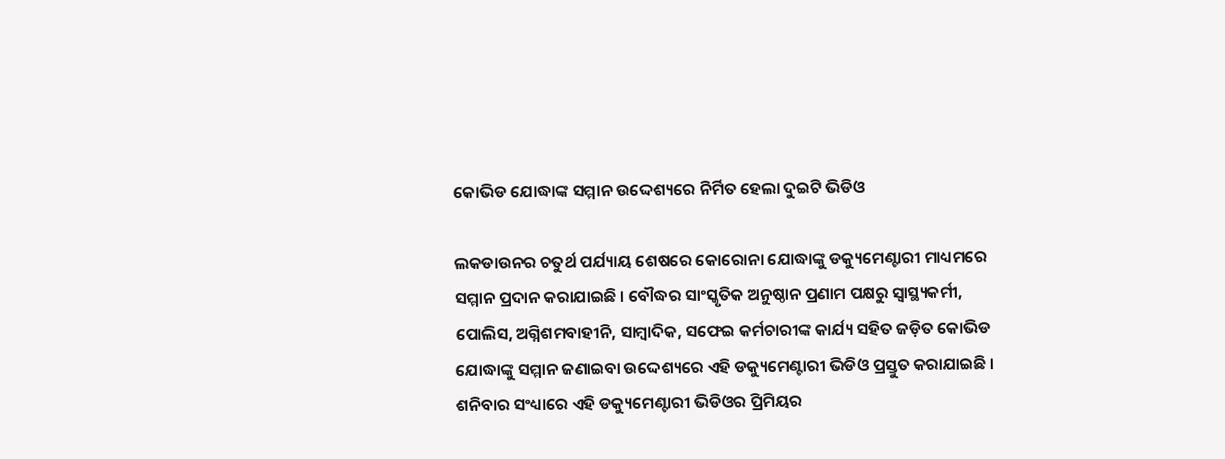କୋଭିଡ ଯୋଦ୍ଧାଙ୍କ ସମ୍ମାନ ଉଦ୍ଦେଶ୍ୟରେ ନିର୍ମିତ ହେଲା ଦୁଇଟି ଭିଡିଓ

ଲକଡାଉନର ଚତୁର୍ଥ ପର୍ଯ୍ୟାୟ ଶେଷରେ କୋରୋନା ଯୋଦ୍ଧାଙ୍କୁ ଡକ୍ୟୁମେଣ୍ଟାରୀ ମାଧ୍ୟମରେ ସମ୍ମାନ ପ୍ରଦାନ କରାଯାଇଛି । ବୌଦ୍ଧର ସାଂସ୍କୃତିକ ଅନୁଷ୍ଠାନ ପ୍ରଣାମ ପକ୍ଷରୁ ସ୍ବାସ୍ଥ୍ୟକର୍ମୀ, ପୋଲିସ, ଅଗ୍ନିଶମବାହୀନି, ସାମ୍ବାଦିକ, ସଫେଇ କର୍ମଚାରୀଙ୍କ କାର୍ଯ୍ୟ ସହିତ ଜଡ଼ିତ କୋଭିଡ ଯୋଦ୍ଧାଙ୍କୁ ସମ୍ମାନ ଜଣାଇବା ଉଦ୍ଦେଶ୍ୟରେ ଏହି ଡକ୍ୟୁମେଣ୍ଟାରୀ ଭିଡିଓ ପ୍ରସ୍ତୁତ କରାଯାଇଛି । ଶନିବାର ସଂଧ୍ୟାରେ ଏହି ଡକ୍ୟୁମେଣ୍ଟାରୀ ଭିଡିଓର ପ୍ରିମିୟର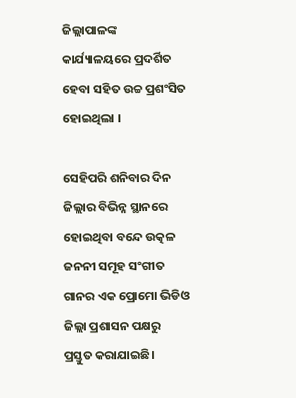ଜିଲ୍ଲାପାଳଙ୍କ କାର୍ଯ୍ୟାଳୟରେ ପ୍ରଦର୍ଶିତ ହେବା ସହିତ ଉଚ୍ଚ ପ୍ରଶଂସିତ ହୋଇଥିଲା ।

ସେହିପରି ଶନିବାର ଦିନ ଜିଲ୍ଲାର ବିଭିନ୍ନ ସ୍ଥାନରେ ହୋଇଥିବା ବନ୍ଦେ ଉତ୍କଳ ଜନନୀ ସମୂହ ସଂଗୀତ ଗାନର ଏକ ପ୍ରୋମୋ ଭିଡିଓ ଜିଲ୍ଲା ପ୍ରଶାସନ ପକ୍ଷରୁ ପ୍ରସ୍ତୁତ କରାଯାଇଛି।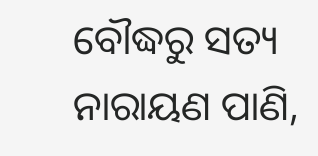ବୌଦ୍ଧରୁ ସତ୍ୟ ନାରାୟଣ ପାଣି,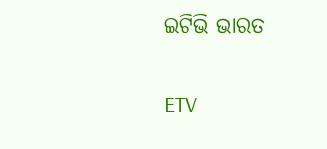ଇଟିଭି ଭାରତ

ETV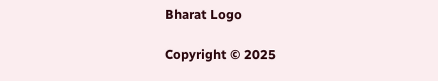Bharat Logo

Copyright © 2025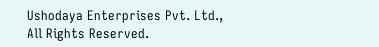Ushodaya Enterprises Pvt. Ltd., All Rights Reserved.